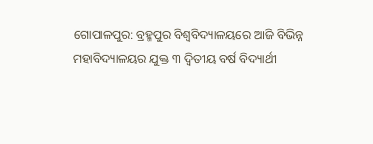ଗୋପାଳପୁର: ବ୍ରହ୍ମପୁର ବିଶ୍ଵବିଦ୍ୟାଳୟରେ ଆଜି ବିଭିନ୍ନ ମହାବିଦ୍ୟାଳୟର ଯୁକ୍ତ ୩ ଦ୍ୱିତୀୟ ବର୍ଷ ବିଦ୍ୟାର୍ଥୀ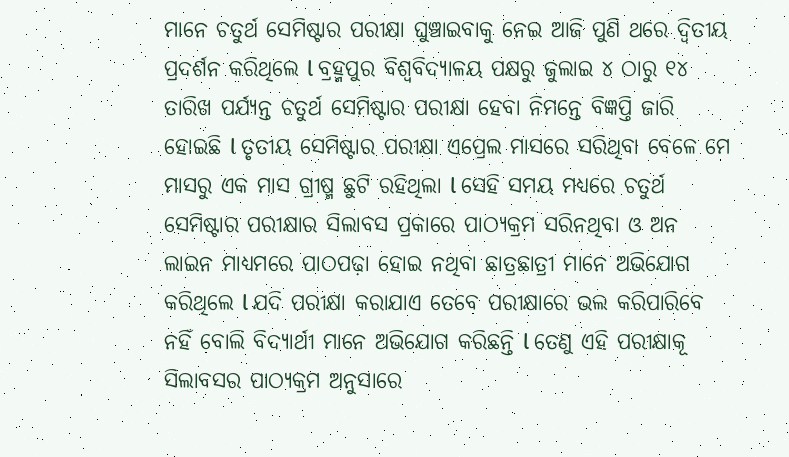ମାନେ ଚତୁର୍ଥ ସେମିଷ୍ଟାର ପରୀକ୍ଷା ଘୁଞ୍ଚାଇବାକୁ ନେଇ ଆଜି ପୁଣି ଥରେ ଦ୍ବିତୀୟ ପ୍ରଦର୍ଶନ କରିଥିଲେ l ବ୍ରହ୍ମପୁର ବିଶ୍ଵବିଦ୍ୟାଳୟ ପକ୍ଷରୁ ଜୁଲାଇ ୪ ଠାରୁ ୧୪ ତାରିଖ ପର୍ଯ୍ୟନ୍ତ ଚତୁର୍ଥ ସେମିଷ୍ଟାର ପରୀକ୍ଷା ହେବା ନିମନ୍ତେ ବିଜ୍ଞପ୍ତି ଜାରି ହୋଇଛି l ତୃତୀୟ ସେମିଷ୍ଟାର ପରୀକ୍ଷା ଏପ୍ରେଲ ମାସରେ ସରିଥିବା ବେଳେ ମେ ମାସରୁ ଏକ ମାସ ଗ୍ରୀଷ୍ମ ଛୁଟି ରହିଥିଲା l ସେହି ସମୟ ମଧ୍ୟରେ ଚତୁର୍ଥ ସେମିଷ୍ଟାର ପରୀକ୍ଷାର ସିଲାବସ ପ୍ରକାରେ ପାଠ୍ୟକ୍ରମ ସରିନଥିବା ଓ ଅନ ଲାଇନ ମାଧ୍ୟମରେ ପାଠପଢ଼ା ହୋଇ ନଥିବା ଛାତ୍ରଛାତ୍ରୀ ମାନେ ଅଭିଯୋଗ କରିଥିଲେ l ଯଦି ପରୀକ୍ଷା କରାଯାଏ ତେବେ ପରୀକ୍ଷାରେ ଭଲ କରିପାରିବେ ନହିଁ ବୋଲି ବିଦ୍ୟାର୍ଥୀ ମାନେ ଅଭିଯୋଗ କରିଛନ୍ତି l ତେଣୁ ଏହି ପରୀକ୍ଷାକୂ ସିଲାବସର ପାଠ୍ୟକ୍ରମ ଅନୁସାରେ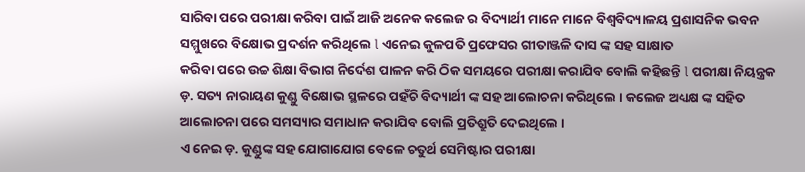ସାରିବା ପରେ ପରୀକ୍ଷା କରିବା ପାଇଁ ଆଜି ଅନେକ କଲେଜ ର ବିଦ୍ୟାର୍ଥୀ ମାନେ ମାନେ ବିଶ୍ଵବିଦ୍ୟାଳୟ ପ୍ରଶାସନିକ ଭବନ ସମ୍ମୁଖରେ ବିକ୍ଷୋଭ ପ୍ରଦର୍ଶନ କରିଥିଲେ l ଏନେଇ କୁଳପତି ପ୍ରଫେସର ଗୀତାଞ୍ଜଳି ଦାସ ଙ୍କ ସହ ସାକ୍ଷାତ
କରିବା ପରେ ଉଚ୍ଚ ଶିକ୍ଷା ବିଭାଗ ନିର୍ଦେଶ ପାଳନ କରି ଠିକ ସମୟରେ ପରୀକ୍ଷା କରାଯିବ ବୋଲି କହିଛନ୍ତି l ପରୀକ୍ଷା ନିୟନ୍ତ୍ରକ ଡ଼. ସତ୍ୟ ନାରାୟଣ କୁଣ୍ଡୁ ବିକ୍ଷୋଭ ସ୍ଥଳରେ ପହଁଚି ବିଦ୍ୟାର୍ଥୀ ଙ୍କ ସହ ଆଲୋଚନା କରିଥିଲେ । କଲେଜ ଅଧ୍ୟକ୍ଷ ଙ୍କ ସହିତ ଆଲୋଚନା ପରେ ସମସ୍ୟାର ସମାଧାନ କରାଯିବ ବୋଲି ପ୍ରତିଶ୍ରୁତି ଦେଇଥିଲେ ।
ଏ ନେଇ ଡ଼. କୁଣ୍ଡୁଙ୍କ ସହ ଯୋଗାଯୋଗ ବେଳେ ଚତୁର୍ଥ ସେମିଷ୍ଟାର ପରୀକ୍ଷା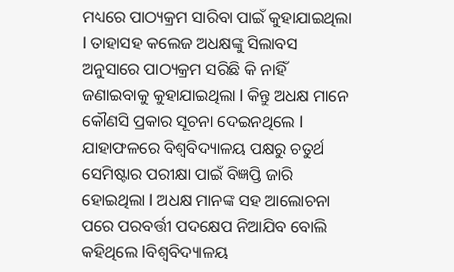ମଧ୍ୟରେ ପାଠ୍ୟକ୍ରମ ସାରିବା ପାଇଁ କୁହାଯାଇଥିଲା l ତାହାସହ କଲେଜ ଅଧକ୍ଷଙ୍କୁ ସିଲାବସ ଅନୁସାରେ ପାଠ୍ୟକ୍ରମ ସରିଛି କି ନାହିଁ ଜଣାଇବାକୁ କୁହାଯାଇଥିଲା l କିନ୍ତୁ ଅଧକ୍ଷ ମାନେ କୌଣସି ପ୍ରକାର ସୂଚନା ଦେଇନଥିଲେ l ଯାହାଫଳରେ ବିଶ୍ଵବିଦ୍ୟାଳୟ ପକ୍ଷରୁ ଚତୁର୍ଥ ସେମିଷ୍ଟାର ପରୀକ୍ଷା ପାଇଁ ବିଜ୍ଞପ୍ତି ଜାରି ହୋଇଥିଲା l ଅଧକ୍ଷ ମାନଙ୍କ ସହ ଆଲୋଚନା ପରେ ପରବର୍ତ୍ତୀ ପଦକ୍ଷେପ ନିଆଯିବ ବୋଲି କହିଥିଲେ lବିଶ୍ବବିଦ୍ୟାଳୟ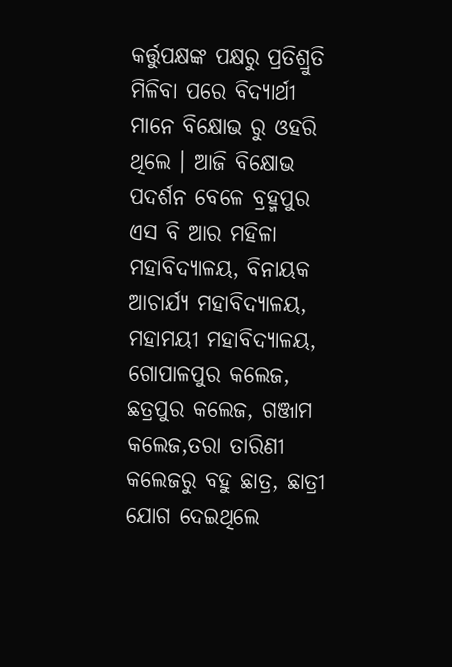କର୍ତ୍ତୁପକ୍ଷଙ୍କ ପକ୍ଷରୁ ପ୍ରତିଶ୍ରୁତି ମିଳିବା ପରେ ବିଦ୍ୟାର୍ଥୀ ମାନେ ବିକ୍ଷୋଭ ରୁ ଓହରି ଥିଲେ । ଆଜି ବିକ୍ଷୋଭ ପଦର୍ଶନ ବେଳେ ବ୍ରହ୍ମପୁର ଏସ ବି ଆର ମହିଳା ମହାବିଦ୍ୟାଳୟ, ବିନାୟକ ଆଚାର୍ଯ୍ୟ ମହାବିଦ୍ୟାଳୟ, ମହାମୟୀ ମହାବିଦ୍ୟାଳୟ, ଗୋପାଳପୁର କଲେଜ, ଛତ୍ରପୁର କଲେଜ, ଗଞ୍ଜାମ କଲେଜ,ତରା ତାରିଣୀ କଲେଜରୁ ବହୁ ଛାତ୍ର, ଛାତ୍ରୀ ଯୋଗ ଦେଇଥିଲେ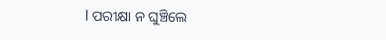l ପରୀକ୍ଷା ନ ଘୁଞ୍ଚିଲେ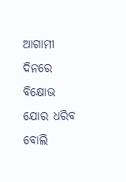ଆଗାମୀ ଦିନରେ ବିକ୍ଷୋଭ ଯୋର ଧରିବ ବୋଲି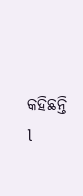କହିଛନ୍ତି l